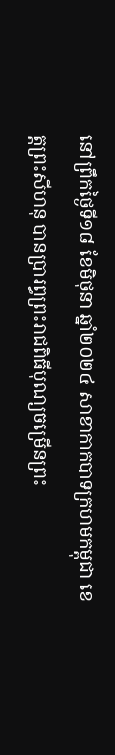នៅព្រឹកថ្ងៃទី១៨ ខែមិថុនា ឆ្នាំ២០២៤ សាខាកាកបាទក្រហមកម្ពុជា ខេត្តព្រះសីហនុ បានប្រារព្ធព្រះរាជពិធីបុណ្យចម្រើនព្រះ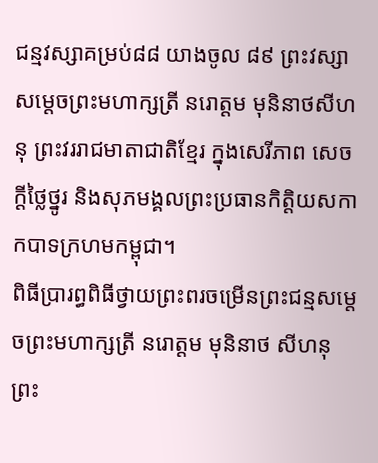ជន្មវស្សាគម្រប់៨៨ យាងចូល ៨៩ ព្រះវស្សា សម្តេចព្រះមហាក្សត្រី នរោត្តម មុនិនាថសីហនុ ព្រះវររាជមាតាជាតិខ្មែរ ក្នុងសេរីភាព សេចក្តីថ្លៃថ្នូរ និងសុភមង្គលព្រះប្រធានកិត្តិយសកាកបាទក្រហមកម្ពុជា។
ពិធីប្រារព្ធពិធីថ្វាយព្រះពរចម្រើនព្រះជន្មសម្តេចព្រះមហាក្សត្រី នរោត្តម មុនិនាថ សីហនុ ព្រះ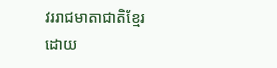វររាជមាតាជាតិខ្មែរ ដោយ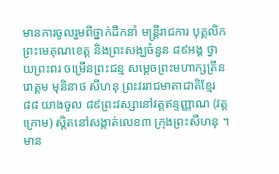មានការចូលរួមពីថ្នាក់ដឹកនាំ មន្ត្រីរាជការ បុគ្គលិក ព្រះមេគុណខេត្ត និងព្រះសង្ឃចំនួន ៨៩អង្គ ថ្វាយព្រះពរ ចម្រើនព្រះជន្ម សម្តេចព្រះមហាក្សត្រីនរោត្តម មុនិនាថ សីហនុ ព្រះវររាជមាតាជាតិខ្មែរ ៨៨ យាងចូល ៨៩ព្រះវស្សានៅវត្តឥន្ទញ្ញាណ (វត្តក្រោម) ស្តិតនៅសង្កាត់លេខ៣ ក្រុងព្រះសីហនុ ។
មាន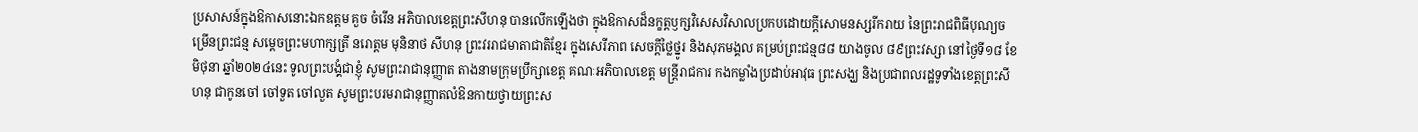ប្រសាសន៍ក្នុងឱកាសនោះឯកឧត្ដម គួច ចំរើន អភិបាលខេត្តព្រះសីហនុ បានលើកឡើងថា ក្នុងឱកាសដ៏នក្ខត្តឫក្សវិសេសវិសាលប្រកបដោយក្តីសោមនស្សរីករាយ នៃព្រះរាជពិធីបុណ្យចម្រើនព្រះជន្ម សម្តេចព្រះមហាក្សត្រី នរោត្តម មុនិនាថ សីហនុ ព្រះវររាជមាតាជាតិខ្មែរ ក្នុងសេរីភាព សេចក្តីថ្លៃថ្នូរ និងសុភមង្គល គម្រប់ព្រះជន្ម៨៨ យាងចូល ៨៩ព្រះវស្សា នៅថ្ងៃទី១៨ ខែមិថុនា ឆ្នាំ២០២៤នេះ ទូលព្រះបង្គំជាខ្ញុំ សូមព្រះរាជានុញ្ញាត តាងនាមក្រុមប្រឹក្សាខេត្ត គណៈអភិបាលខេត្ត មន្ត្រីរាជការ កងកម្លាំងប្រដាប់អាវុធ ព្រះសង្ឃ និងប្រជាពលរដ្ឋទូទាំងខេត្តព្រះសីហនុ ជាកូនចៅ ចៅទួត ចៅលួត សូមព្រះបរមរាជានុញ្ញាតលំឱនកាយថ្វាយព្រះស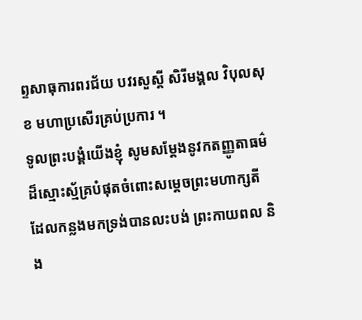ព្ទសាធុការពរជ័យ បវរសួស្តី សិរីមង្គល វិបុលសុខ មហាប្រសើរគ្រប់ប្រការ ។
ទូលព្រះបង្គំយើងខ្ញុំ សូមសម្តែងនូវកតញ្ញូតាធម៌ដ៏ស្មោះស្ម័គ្របំផុតចំពោះសម្តេចព្រះមហាក្សតី ដែលកន្លងមកទ្រង់បានលះបង់ ព្រះកាយពល និង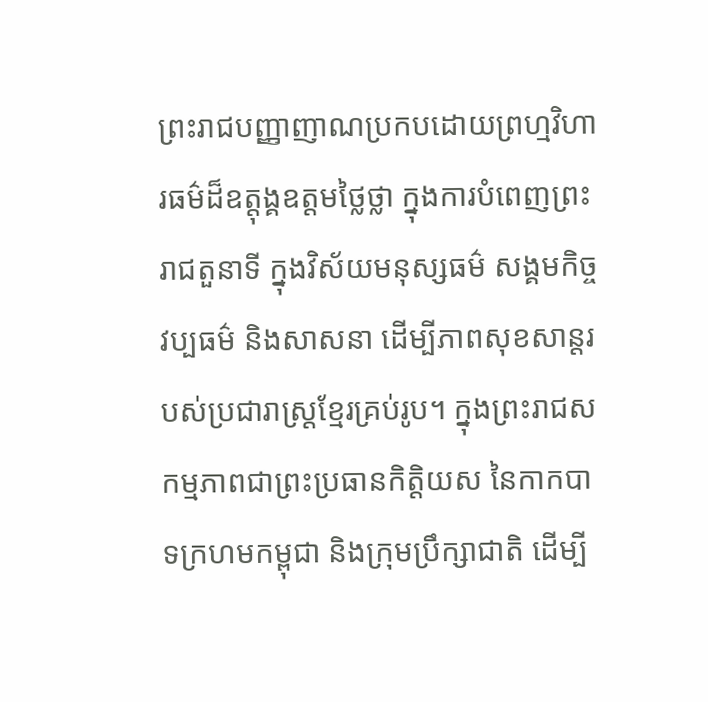ព្រះរាជបញ្ញាញាណប្រកបដោយព្រហ្មវិហារធម៌ដ៏ឧត្តុង្គឧត្តមថ្លៃថ្លា ក្នុងការបំពេញព្រះរាជតួនាទី ក្នុងវិស័យមនុស្សធម៌ សង្គមកិច្ច វប្បធម៌ និងសាសនា ដើម្បីភាពសុខសាន្តរបស់ប្រជារាស្ត្រខ្មែរគ្រប់រូប។ ក្នុងព្រះរាជសកម្មភាពជាព្រះប្រធានកិត្តិយស នៃកាកបាទក្រហមកម្ពុជា និងក្រុមប្រឹក្សាជាតិ ដើម្បី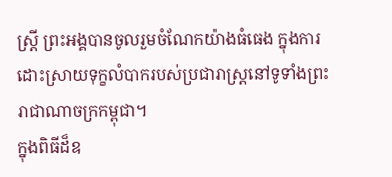ស្ត្រី ព្រះអង្គបានចូលរួមចំណែកយ៉ាងធំធេង ក្នុងការដោះស្រាយទុក្ខលំបាករបស់ប្រជារាស្ត្រនៅទូទាំងព្រះរាជាណាចក្រកម្ពុជា។
ក្នុងពិធីដ៏ឧ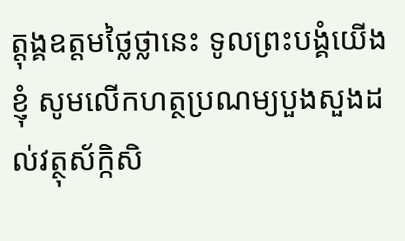ត្តុង្គឧត្តមថ្លៃថ្លានេះ ទូលព្រះបង្គំយើងខ្ញុំ សូមលើកហត្ថប្រណម្យបួងសួងដល់វត្ថុស័ក្កិសិ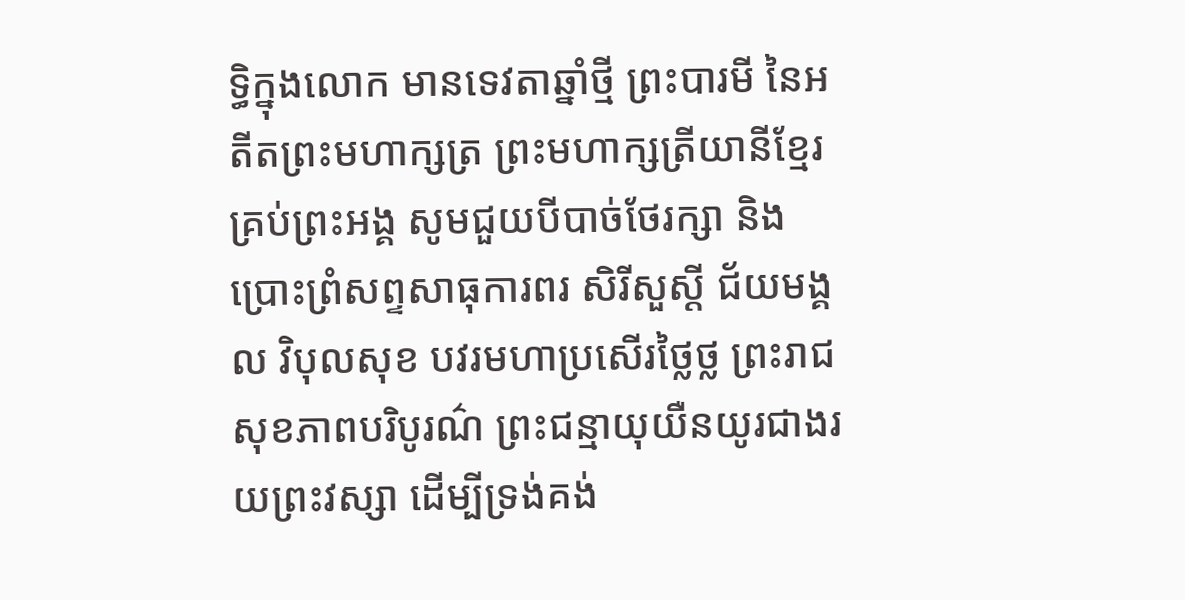ទ្ធិក្នុងលោក មានទេវតាឆ្នាំថ្មី ព្រះបារមី នៃអតីតព្រះមហាក្សត្រ ព្រះមហាក្សត្រីយានីខ្មែរគ្រប់ព្រះអង្គ សូមជួយបីបាច់ថែរក្សា និងប្រោះព្រំសព្ទសាធុការពរ សិរីសួស្ដី ជ័យមង្គល វិបុលសុខ បវរមហាប្រសើរថ្លៃថ្ល ព្រះរាជសុខភាពបរិបូរណ៌ ព្រះជន្មាយុយឺនយូរជាងរយព្រះវស្សា ដើម្បីទ្រង់គង់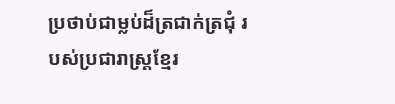ប្រថាប់ជាម្លប់ដ៏ត្រជាក់ត្រជុំ របស់ប្រជារាស្ត្រខ្មែរ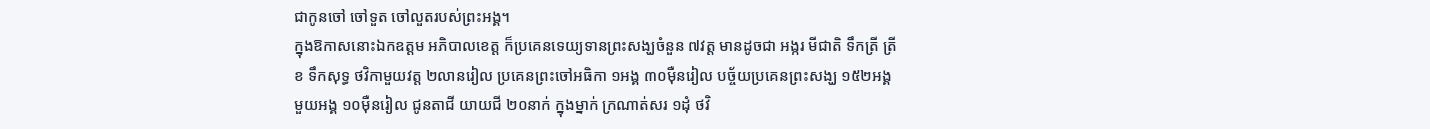ជាកូនចៅ ចៅទួត ចៅលួតរបស់ព្រះអង្គ។
ក្នុងឱកាសនោះឯកឧត្តម អភិបាលខេត្ត ក៏ប្រគេនទេយ្យទានព្រះសង្ឃចំនួន ៧វត្ត មានដូចជា អង្ករ មីជាតិ ទឹកត្រី ត្រីខ ទឹកសុទ្ធ ថវិកាមួយវត្ត ២លានរៀល ប្រគេនព្រះចៅអធិកា ១អង្គ ៣០ម៉ឺនរៀល បច្ច័យប្រគេនព្រះសង្ឃ ១៥២អង្គ មួយអង្គ ១០ម៉ឺនរៀល ជូនតាជី យាយជី ២០នាក់ ក្នុងម្នាក់ ក្រណាត់សរ ១ដុំ ថវិ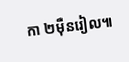កា ២ម៉ឺនរៀល៕